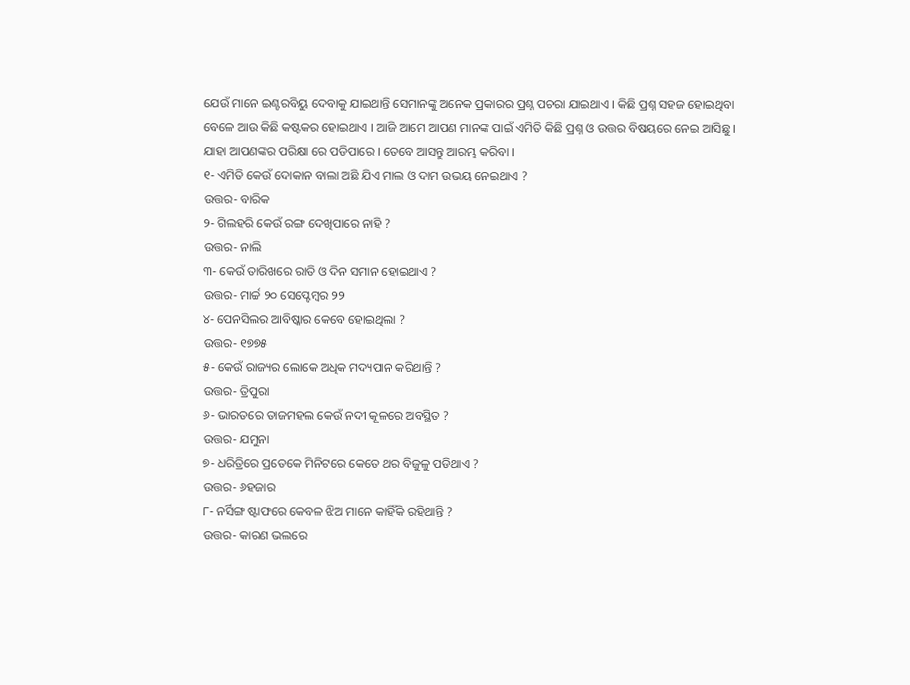ଯେଉଁ ମାନେ ଇଣ୍ଟରବିୟୁ ଦେବାକୁ ଯାଇଥାନ୍ତି ସେମାନଙ୍କୁ ଅନେକ ପ୍ରକାରର ପ୍ରଶ୍ନ ପଚରା ଯାଇଥାଏ । କିଛି ପ୍ରଶ୍ନ ସହଜ ହୋଇଥିବା ବେଳେ ଆଉ କିଛି କଷ୍ଟକର ହୋଇଥାଏ । ଆଜି ଆମେ ଆପଣ ମାନଙ୍କ ପାଇଁ ଏମିତି କିଛି ପ୍ରଶ୍ନ ଓ ଉତ୍ତର ବିଷୟରେ ନେଇ ଆସିଛୁ । ଯାହା ଆପଣଙ୍କର ପରିକ୍ଷା ରେ ପଡିପାରେ । ତେବେ ଆସନ୍ତୁ ଆରମ୍ଭ କରିବା ।
୧- ଏମିତି କେଉଁ ଦୋକାନ ବାଲା ଅଛି ଯିଏ ମାଲ ଓ ଦାମ ଉଭୟ ନେଇଥାଏ ?
ଉତ୍ତର- ବାରିକ
୨- ଗିଲହରି କେଉଁ ରଙ୍ଗ ଦେଖିପାରେ ନାହି ?
ଉତ୍ତର- ନାଲି
୩- କେଉଁ ତାରିଖରେ ରାତି ଓ ଦିନ ସମାନ ହୋଇଥାଏ ?
ଉତ୍ତର- ମାର୍ଚ୍ଚ ୨୦ ସେପ୍ଟେମ୍ବର ୨୨
୪- ପେନସିଲର ଆବିଷ୍କାର କେବେ ହୋଇଥିଲା ?
ଉତ୍ତର- ୧୭୭୫
୫- କେଉଁ ରାଜ୍ୟର ଲୋକେ ଅଧିକ ମଦ୍ୟପାନ କରିଥାନ୍ତି ?
ଉତ୍ତର- ତ୍ରିପୁରା
୬- ଭାରତରେ ତାଜମହଲ କେଉଁ ନଦୀ କୂଳରେ ଅବସ୍ଥିତ ?
ଉତ୍ତର- ଯମୁନା
୭- ଧରିତ୍ରିରେ ପ୍ରତେକେ ମିନିଟରେ କେତେ ଥର ବିଜୁଳୁ ପଡିଥାଏ ?
ଉତ୍ତର- ୬ହଜାର
୮- ନର୍ସିଙ୍ଗ ଷ୍ଟାଫରେ କେବଳ ଝିଅ ମାନେ କାହିଁକି ରହିଥାନ୍ତି ?
ଉତ୍ତର- କାରଣ ଭଲରେ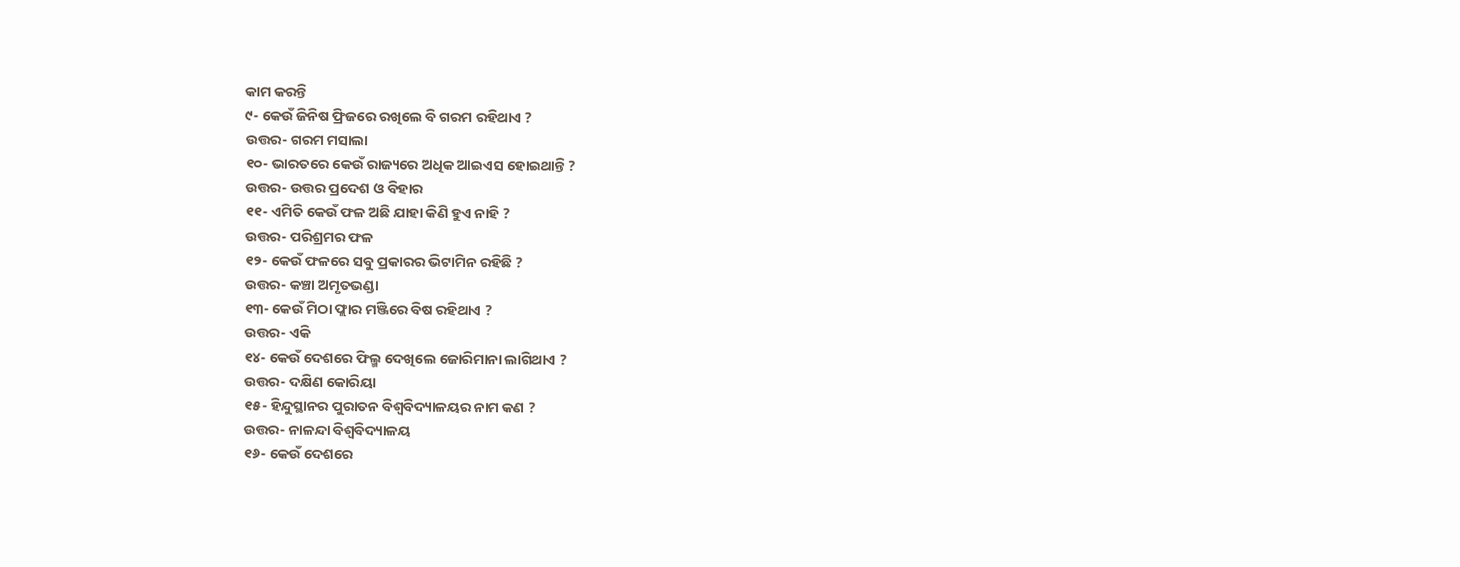କାମ କରନ୍ତି
୯- କେଉଁ ଜିନିଷ ଫ୍ରିଜରେ ରଖିଲେ ବି ଗରମ ରହିଥାଏ ?
ଉତ୍ତର- ଗରମ ମସାଲା
୧୦- ଭାରତରେ କେଉଁ ରାଜ୍ୟରେ ଅଧିକ ଆଇଏସ ହୋଇଥାନ୍ତି ?
ଉତ୍ତର- ଉତ୍ତର ପ୍ରଦେଶ ଓ ବିହାର
୧୧- ଏମିତି କେଉଁ ଫଳ ଅଛି ଯାହା କିଣି ହୁଏ ନାହି ?
ଉତ୍ତର- ପରିଶ୍ରମର ଫଳ
୧୨- କେଉଁ ଫଳରେ ସବୁ ପ୍ରକାରର ଭିଟାମିନ ରହିଛି ?
ଉତ୍ତର- କଞ୍ଚା ଅମୃତଭଣ୍ଡା
୧୩- କେଉଁ ମିଠା ଫ୍ଲାର ମଞ୍ଜିରେ ବିଷ ରହିଥାଏ ?
ଉତ୍ତର- ଏକି
୧୪- କେଉଁ ଦେଶରେ ଫିଲ୍ମ ଦେଖିଲେ ଜୋରିମାନା ଲାଗିଥାଏ ?
ଉତ୍ତର- ଦକ୍ଷିଣ କୋରିୟା
୧୫- ହିନ୍ଦୁସ୍ଥାନର ପୁରାତନ ବିଶ୍ଵବିଦ୍ୟାଳୟର ନାମ କଣ ?
ଉତ୍ତର- ନାଳନ୍ଦା ବିଶ୍ଵବିଦ୍ୟାଳୟ
୧୬- କେଉଁ ଦେଶରେ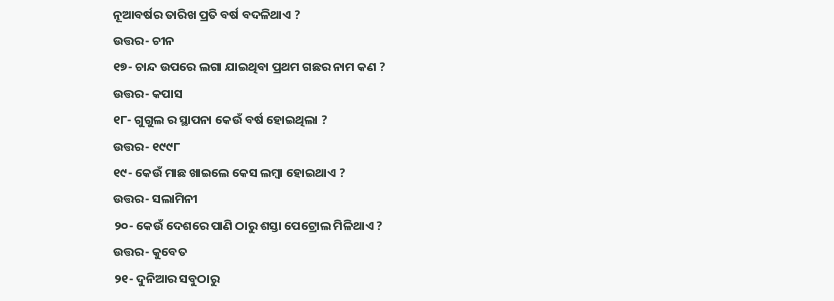ନୂଆବର୍ଷର ତାରିଖ ପ୍ରତି ବର୍ଷ ବଦଳିଥାଏ ?
ଉତ୍ତର- ଚୀନ
୧୭- ଚାନ୍ଦ ଉପରେ ଲଗା ଯାଇଥିବା ପ୍ରଥମ ଗଛର ନାମ କଣ ?
ଉତ୍ତର- କପାସ
୧୮- ଗୁଗୁଲ ର ସ୍ଥାପନା କେଉଁ ବର୍ଷ ହୋଇଥିଲା ?
ଉତ୍ତର- ୧୯୯୮
୧୯- କେଉଁ ମାଛ ଖାଇଲେ କେସ ଲମ୍ବା ହୋଇଥାଏ ?
ଉତ୍ତର- ସଲାମିନୀ
୨୦- କେଉଁ ଦେଶରେ ପାଣି ଠାରୁ ଶସ୍ତା ପେଟ୍ରୋଲ ମିଳିଥାଏ ?
ଉତ୍ତର- କୁବେତ
୨୧- ଦୁନିଆର ସବୁଠାରୁ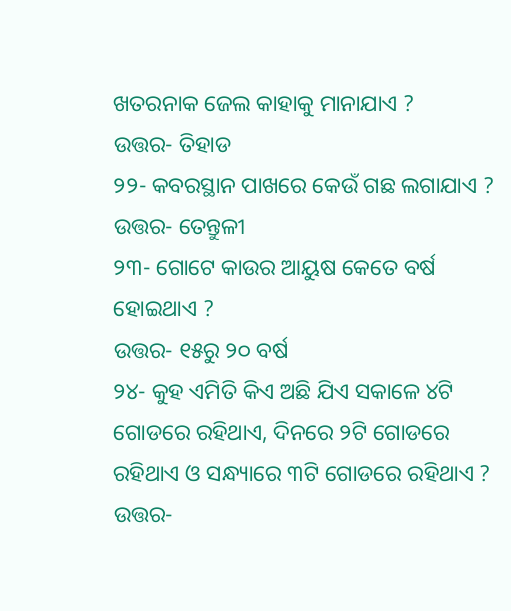ଖତରନାକ ଜେଲ କାହାକୁ ମାନାଯାଏ ?
ଉତ୍ତର- ତିହାଡ
୨୨- କବରସ୍ଥାନ ପାଖରେ କେଉଁ ଗଛ ଲଗାଯାଏ ?
ଉତ୍ତର- ତେନ୍ତୁଳୀ
୨୩- ଗୋଟେ କାଉର ଆୟୁଷ କେତେ ବର୍ଷ ହୋଇଥାଏ ?
ଉତ୍ତର- ୧୫ରୁ ୨୦ ବର୍ଷ
୨୪- କୁହ ଏମିତି କିଏ ଅଛି ଯିଏ ସକାଳେ ୪ଟି ଗୋଡରେ ରହିଥାଏ, ଦିନରେ ୨ଟି ଗୋଡରେ ରହିଥାଏ ଓ ସନ୍ଧ୍ୟାରେ ୩ଟି ଗୋଡରେ ରହିଥାଏ ?
ଉତ୍ତର-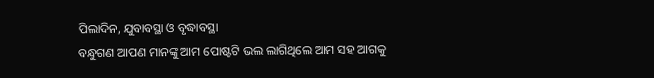ପିଲାଦିନ, ଯୁବାବସ୍ଥା ଓ ବୃଦ୍ଧାବସ୍ଥା
ବନ୍ଧୁଗଣ ଆପଣ ମାନଙ୍କୁ ଆମ ପୋଷ୍ଟଟି ଭଲ ଲାଗିଥିଲେ ଆମ ସହ ଆଗକୁ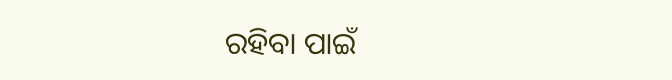ରହିବା ପାଇଁ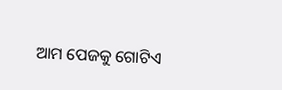ଆମ ପେଜକୁ ଗୋଟିଏ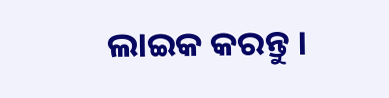ଲାଇକ କରନ୍ତୁ ।